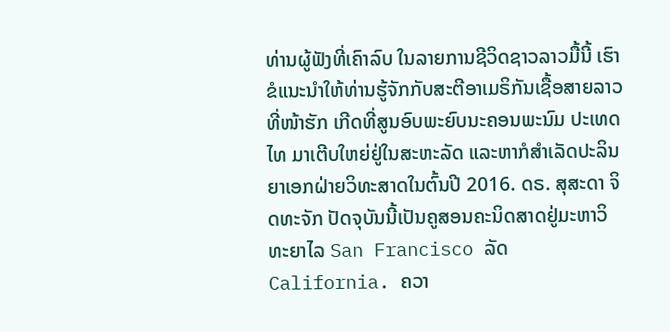ທ່ານຜູ້ຟັງທີ່ເຄົາລົບ ໃນລາຍການຊີວິດຊາວລາວມື້ນີ້ ເຮົາຂໍແນະນຳໃຫ້ທ່ານຮູ້ຈັກກັບສະຕີອາເມຣິກັນເຊື້ອສາຍລາວ ທີ່ໜ້າຮັກ ເກີດທີ່ສູນອົບພະຍົບນະຄອນພະນົມ ປະເທດໄທ ມາເຕີບໃຫຍ່ຢູ່ໃນສະຫະລັດ ແລະຫາກໍສຳເລັດປະລິນຍາເອກຝ່າຍວິທະສາດໃນຕົ້ນປີ 2016. ດຣ. ສຸສະດາ ຈິດທະຈັກ ປັດຈຸບັນນີ້ເປັນຄູສອນຄະນິດສາດຢູ່ມະຫາວິທະຍາໄລ San Francisco ລັດ California. ຄວາ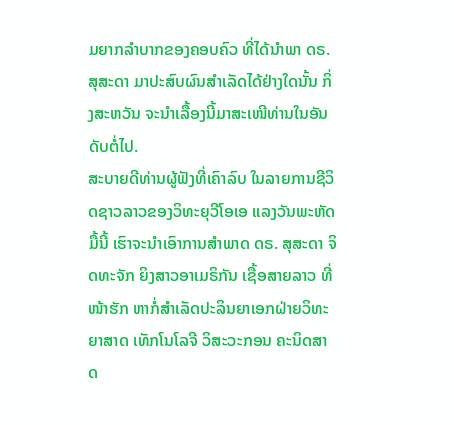ມຍາກລຳບາກຂອງຄອບຄົວ ທີ່ໄດ້ນຳພາ ດຣ. ສຸສະດາ ມາປະສົບຜົນສຳເລັດໄດ້ຢ່າງໃດນັ້ນ ກິ່ງສະຫວັນ ຈະນຳເລື້ອງນີ້ມາສະເໜີທ່ານໃນອັນດັບຕໍ່ໄປ.
ສະບາຍດີທ່ານຜູ້ຟັງທີ່ເຄົາລົບ ໃນລາຍການຊີວິດຊາວລາວຂອງວິທະຍຸວີໂອເອ ແລງວັນພະຫັດມື້ນີ້ ເຮົາຈະນຳເອົາການສຳພາດ ດຣ. ສຸສະດາ ຈິດທະຈັກ ຍິງສາວອາເມຣິກັນ ເຊື້ອສາຍລາວ ທີ່ໜ້າຮັກ ຫາກໍ່ສຳເລັດປະລິນຍາເອກຝ່າຍວິທະຍາສາດ ເທັກໂນໂລຈີ ວິສະວະກອນ ຄະນິດສາດ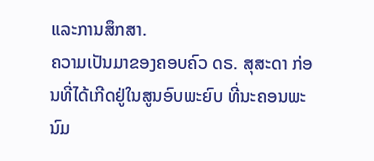ແລະການສຶກສາ.
ຄວາມເປັນມາຂອງຄອບຄົວ ດຣ. ສຸສະດາ ກ່ອນທີ່ໄດ້ເກີດຢູ່ໃນສູນອົບພະຍົບ ທີ່ນະຄອນພະນົມ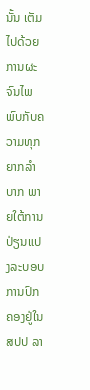ນັ້ນ ເຕັມໄປດ້ວຍການຜະຈົນໄພ ພົບກັບຄວາມທຸກຍາກລຳບາກ ພາຍໃຕ້ການ ປ່ຽນແປງລະບອບການປົກຄອງຢູ່ໃນ ສປປ ລາ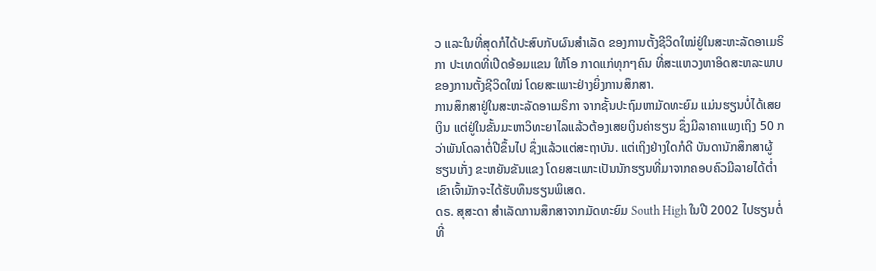ວ ແລະໃນທີ່ສຸດກໍໄດ້ປະສົບກັບຜົນສຳເລັດ ຂອງການຕັ້ງຊີວິດໃໝ່ຢູ່ໃນສະຫະລັດອາເມຣິກາ ປະເທດທີ່ເປີດອ້ອມແຂນ ໃຫ້ໂອ ກາດແກ່ທຸກໆຄົນ ທີ່ສະແຫວງຫາອິດສະຫລະພາບຂອງການຕັ້ງຊີວິດໃໝ່ ໂດຍສະເພາະຢ່າງຍິ່ງການສຶກສາ.
ການສຶກສາຢູ່ໃນສະຫະລັດອາເມຣິກາ ຈາກຊັ້ນປະຖົມຫາມັດທະຍົມ ແມ່ນຮຽນບໍ່ໄດ້ເສຍເງິນ ແຕ່ຢູ່ໃນຂັ້ນມະຫາວິທະຍາໄລແລ້ວຕ້ອງເສຍເງິນຄ່າຮຽນ ຊຶ່ງມີລາຄາແພງເຖິງ 50 ກວ່າພັນໂດລາຕໍ່ປີຂຶ້ນໄປ ຊຶ່ງແລ້ວແຕ່ສະຖາບັນ. ແຕ່ເຖິງຢ່າງໃດກໍດີ ບັນດານັກສຶກສາຜູ້ຮຽນເກັ່ງ ຂະຫຍັນຂັນແຂງ ໂດຍສະເພາະເປັນນັກຮຽນທີ່ມາຈາກຄອບຄົວມີລາຍໄດ້ຕໍ່າ ເຂົາເຈົ້າມັກຈະໄດ້ຮັບທຶນຮຽນພິເສດ.
ດຣ. ສຸສະດາ ສຳເລັດການສຶກສາຈາກມັດທະຍົມ South High ໃນປີ 2002 ໄປຮຽນຕໍ່ທີ່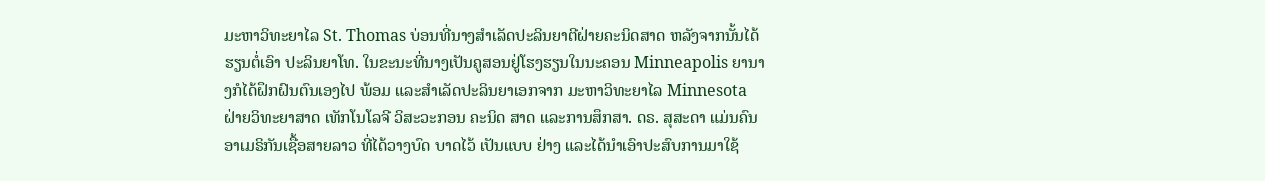ມະຫາວິທະຍາໄລ St. Thomas ບ່ອນທີ່ນາງສຳເລັດປະລິນຍາຕີຝ່າຍຄະນິດສາດ ຫລັງຈາກນັ້ນໄດ້ຮຽນຕໍ່ເອົາ ປະລິນຍາໂທ. ໃນຂະນະທີ່ນາງເປັນຄູສອນຢູ່ໂຮງຮຽນໃນນະຄອນ Minneapolis ຍານາງກໍໄດ້ຝຶກຝົນຕົນເອງໄປ ພ້ອມ ແລະສຳເລັດປະລິນຍາເອກຈາກ ມະຫາວິທະຍາໄລ Minnesota ຝ່າຍວິທະຍາສາດ ເທັກໂນໂລຈີ ວິສະວະກອນ ຄະນິດ ສາດ ແລະການສຶກສາ. ດຣ. ສຸສະດາ ແມ່ນຄົນອາເມຣິກັນເຊື້ອສາຍລາວ ທີ່ໄດ້ວາງບົດ ບາດໄວ້ ເປັນແບບ ຢ່າງ ແລະໄດ້ນຳເອົາປະສົບການມາໃຊ້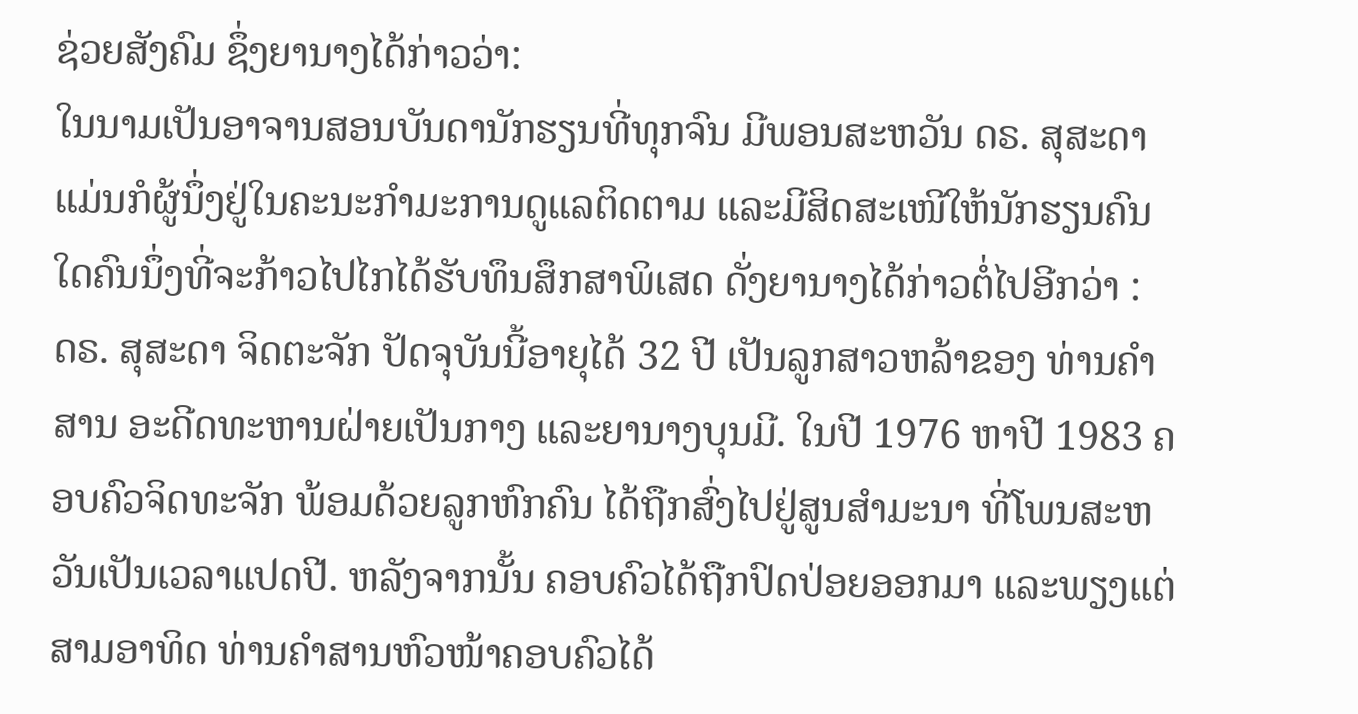ຊ່ວຍສັງຄົມ ຊຶ່ງຍານາງໄດ້ກ່າວວ່າ:
ໃນນາມເປັນອາຈານສອນບັນດານັກຮຽນທີ່ທຸກຈົນ ມີພອນສະຫວັນ ດຣ. ສຸສະດາ ແມ່ນກໍຜູ້ນຶ່ງຢູ່ໃນຄະນະກຳມະການດູແລຕິດຕາມ ແລະມີສິດສະເໜີໃຫ້ນັກຮຽນຄົນໃດຄົນນຶ່ງທີ່ຈະກ້າວໄປໄກໄດ້ຮັບທຶນສຶກສາພິເສດ ດັ່ງຍານາງໄດ້ກ່າວຕໍ່ໄປອີກວ່າ :
ດຣ. ສຸສະດາ ຈິດຕະຈັກ ປັດຈຸບັນນີ້ອາຍຸໄດ້ 32 ປີ ເປັນລູກສາວຫລ້າຂອງ ທ່ານຄຳສານ ອະດີດທະຫານຝ່າຍເປັນກາງ ແລະຍານາງບຸນມີ. ໃນປີ 1976 ຫາປີ 1983 ຄອບຄົວຈິດທະຈັກ ພ້ອມດ້ວຍລູກຫົກຄົນ ໄດ້ຖືກສົ່ງໄປຢູ່ສູນສຳມະນາ ທີ່ໂພນສະຫວັນເປັນເວລາແປດປີ. ຫລັງຈາກນັ້ນ ຄອບຄົວໄດ້ຖືກປົດປ່ອຍອອກມາ ແລະພຽງແຕ່ສາມອາທິດ ທ່ານຄຳສານຫົວໜ້າຄອບຄົວໄດ້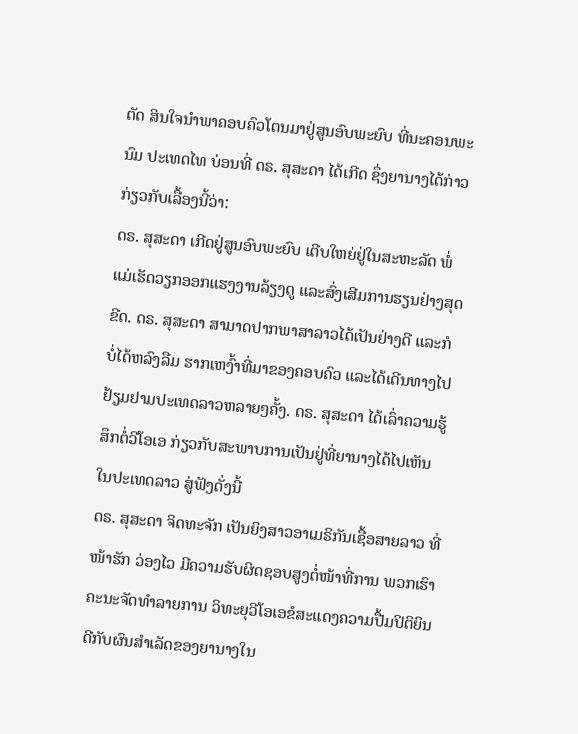ຕັດ ສິນໃຈນຳພາຄອບຄົວໂຕນມາຢູ່ສູນອົບພະຍົບ ທີ່ນະຄອນພະນົມ ປະເທດໄທ ບ່ອນທີ່ ດຣ. ສຸສະດາ ໄດ້ເກີດ ຊຶ່ງຍານາງໄດ້ກ່າວກ່ຽວກັບເລື້ອງນີ້ວ່າ:
ດຣ. ສຸສະດາ ເກີດຢູ່ສູນອົບພະຍົບ ເຕີບໃຫຍ່ຢູ່ໃນສະຫະລັດ ພໍ່ແມ່ເຮັດວຽກອອກແຮງງານລ້ຽງດູ ແລະສົ່ງເສີມການຮຽນຢ່າງສຸດຂີດ. ດຣ. ສຸສະດາ ສາມາດປາກພາສາລາວໄດ້ເປັນຢ່າງດີ ແລະກໍບໍ່ໄດ້ຫລົງລືມ ຮາກເຫງົ້າທີ່ມາຂອງຄອບຄົວ ແລະໄດ້ເດີນທາງໄປຢ້ຽມຢາມປະເທດລາວຫລາຍໆຄັ້ງ. ດຣ. ສຸສະດາ ໄດ້ເລົ່າຄວາມຮູ້ສຶກຕໍ່ວີໂອເອ ກ່ຽວກັບສະພາບການເປັນຢູ່ທີ່ຍານາງໄດ້ໄປເຫັນ ໃນປະເທດລາວ ສູ່ຟັງດັ່ງນີ້
ດຣ. ສຸສະດາ ຈິດທະຈັກ ເປັນຍິງສາວອາເມຣິກັນເຊື້ອສາຍລາວ ທີ່ໜ້າຮັກ ວ່ອງໄວ ມີຄວາມຮັບຜິດຊອບສູງຕໍ່ໜ້າທີ່ການ ພວກເຮົາຄະນະຈັດທຳລາຍການ ວິທະຍຸວີໂອເອຂໍສະແດງຄວາມປື້ມປິຕິຍິນດີກັບຜົນສຳເລັດຂອງຍານາງໃນ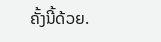ຄັ້ງນີ້ດ້ວຍ.